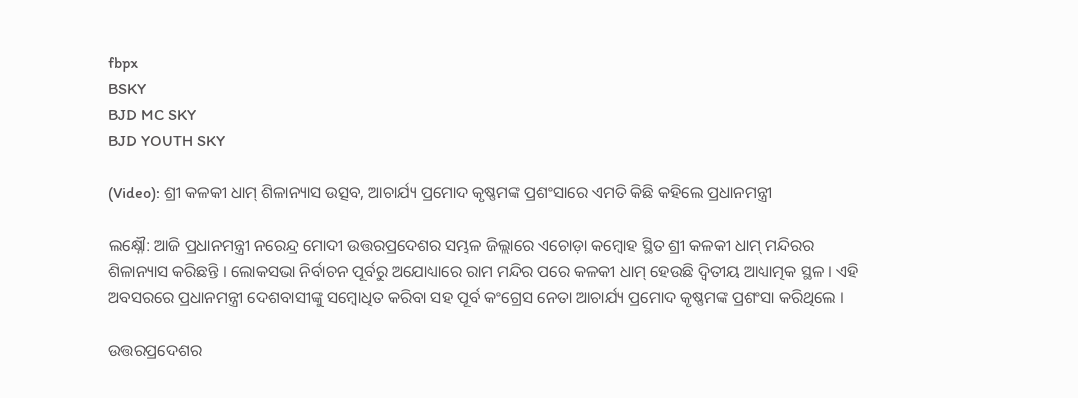fbpx
BSKY
BJD MC SKY
BJD YOUTH SKY

(Video): ଶ୍ରୀ କଳକୀ ଧାମ୍ ଶିଳାନ୍ୟାସ ଉତ୍ସବ, ଆଚାର୍ଯ୍ୟ ପ୍ରମୋଦ କୃଷ୍ଣମଙ୍କ ପ୍ରଶଂସାରେ ଏମତି କିଛି କହିଲେ ପ୍ରଧାନମନ୍ତ୍ରୀ

ଲକ୍ଷ୍ନୌ: ଆଜି ପ୍ରଧାନମନ୍ତ୍ରୀ ନରେନ୍ଦ୍ର ମୋଦୀ ଉତ୍ତରପ୍ରଦେଶର ସମ୍ଭଳ ଜିଲ୍ଲାରେ ଏଚୋଡ଼ା କମ୍ବୋହ ସ୍ଥିତ ଶ୍ରୀ କଳକୀ ଧାମ୍ ମନ୍ଦିରର ଶିଳାନ୍ୟାସ କରିଛନ୍ତି । ଲୋକସଭା ନିର୍ବାଚନ ପୂର୍ବରୁ ଅଯୋଧ୍ୟାରେ ରାମ ମନ୍ଦିର ପରେ କଳକୀ ଧାମ୍ ହେଉଛି ଦ୍ୱିତୀୟ ଆଧ୍ୟାତ୍ମକ ସ୍ଥଳ । ଏହି ଅବସରରେ ପ୍ରଧାନମନ୍ତ୍ରୀ ଦେଶବାସୀଙ୍କୁ ସମ୍ବୋଧିତ କରିବା ସହ ପୂର୍ବ କଂଗ୍ରେସ ନେତା ଆଚାର୍ଯ୍ୟ ପ୍ରମୋଦ କୃଷ୍ଣମଙ୍କ ପ୍ରଶଂସା କରିଥିଲେ ।

ଉତ୍ତରପ୍ରଦେଶର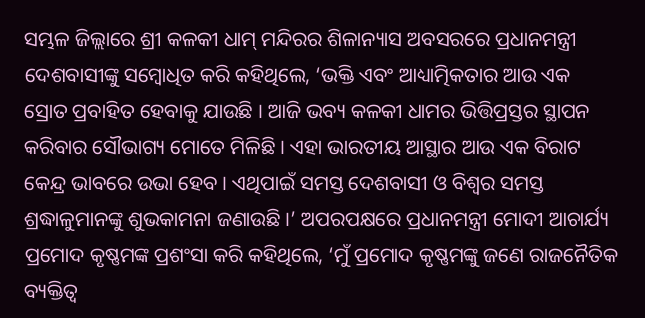ସମ୍ଭଳ ଜିଲ୍ଲାରେ ଶ୍ରୀ କଳକୀ ଧାମ୍ ମନ୍ଦିରର ଶିଳାନ୍ୟାସ ଅବସରରେ ପ୍ରଧାନମନ୍ତ୍ରୀ ଦେଶବାସୀଙ୍କୁ ସମ୍ବୋଧିତ କରି କହିଥିଲେ, ‘ଭକ୍ତି ଏବଂ ଆଧ୍ୟାତ୍ମିକତାର ଆଉ ଏକ ସ୍ରୋତ ପ୍ରବାହିତ ହେବାକୁ ଯାଉଛି । ଆଜି ଭବ୍ୟ କଳକୀ ଧାମର ଭିତ୍ତିପ୍ରସ୍ତର ସ୍ଥାପନ କରିବାର ସୌଭାଗ୍ୟ ମୋତେ ମିଳିଛି । ଏହା ଭାରତୀୟ ଆସ୍ଥାର ଆଉ ଏକ ବିରାଟ କେନ୍ଦ୍ର ଭାବରେ ଉଭା ହେବ । ଏଥିପାଇଁ ସମସ୍ତ ଦେଶବାସୀ ଓ ବିଶ୍ୱର ସମସ୍ତ ଶ୍ରଦ୍ଧାଳୁମାନଙ୍କୁ ଶୁଭକାମନା ଜଣାଉଛି ।’ ଅପରପକ୍ଷରେ ପ୍ରଧାନମନ୍ତ୍ରୀ ମୋଦୀ ଆଚାର୍ଯ୍ୟ ପ୍ରମୋଦ କୃଷ୍ଣମଙ୍କ ପ୍ରଶଂସା କରି କହିଥିଲେ, ‘ମୁଁ ପ୍ରମୋଦ କୃଷ୍ଣମଙ୍କୁ ଜଣେ ରାଜନୈତିକ ବ୍ୟକ୍ତିତ୍ୱ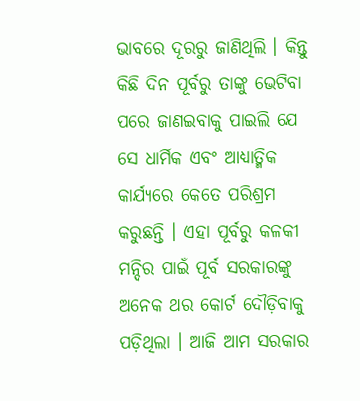ଭାବରେ ଦୂରରୁ ଜାଣିଥିଲି । କିନ୍ତୁ କିଛି ଦିନ ପୂର୍ବରୁ ତାଙ୍କୁ ଭେଟିବା ପରେ ଜାଣଇବାକୁ ପାଇଲି ଯେ ସେ ଧାର୍ମିକ ଏବଂ ଆଧ୍ୟାତ୍ମିକ କାର୍ଯ୍ୟରେ କେତେ ପରିଶ୍ରମ କରୁଛନ୍ତି । ଏହା ପୂର୍ବରୁ କଳକୀ ମନ୍ଦିର ପାଇଁ ପୂର୍ବ ସରକାରଙ୍କୁ ଅନେକ ଥର କୋର୍ଟ ଦୌଡ଼ିବାକୁ ପଡ଼ିଥିଲା । ଆଜି ଆମ ସରକାର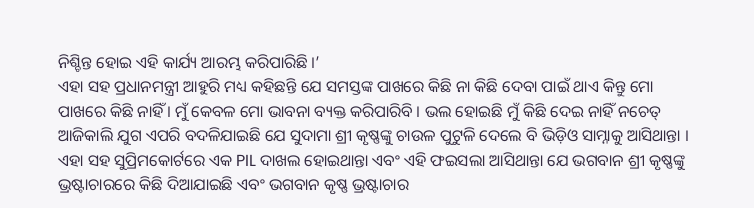ନିଶ୍ଚିନ୍ତ ହୋଇ ଏହି କାର୍ଯ୍ୟ ଆରମ୍ଭ କରିପାରିଛି ।’
ଏହା ସହ ପ୍ରଧାନମନ୍ତ୍ରୀ ଆହୁରି ମଧ୍ୟ କହିଛନ୍ତି ଯେ ସମସ୍ତଙ୍କ ପାଖରେ କିଛି ନା କିଛି ଦେବା ପାଇଁ ଥାଏ କିନ୍ତୁ ମୋ ପାଖରେ କିଛି ନାହିଁ । ମୁଁ କେବଳ ମୋ ଭାବନା ବ୍ୟକ୍ତ କରିପାରିବି । ଭଲ ହୋଇଛି ମୁଁ କିଛି ଦେଇ ନାହିଁ ନଚେତ୍ ଆଜିକାଲି ଯୁଗ ଏପରି ବଦଳିଯାଇଛି ଯେ ସୁଦାମା ଶ୍ରୀ କୃଷ୍ଣଙ୍କୁ ଚାଉଳ ପୁଟୁଳି ଦେଲେ ବି ଭିଡ଼ିଓ ସାମ୍ନାକୁ ଆସିଥାନ୍ତା । ଏହା ସହ ସୁପ୍ରିମକୋର୍ଟରେ ଏକ PIL ଦାଖଲ ହୋଇଥାନ୍ତା ଏବଂ ଏହି ଫଇସଲା ଆସିଥାନ୍ତା ଯେ ଭଗବାନ ଶ୍ରୀ କୃଷ୍ଣଙ୍କୁ ଭ୍ରଷ୍ଟାଚାରରେ କିଛି ଦିଆଯାଇଛି ଏବଂ ଭଗବାନ କୃଷ୍ଣ ଭ୍ରଷ୍ଟାଚାର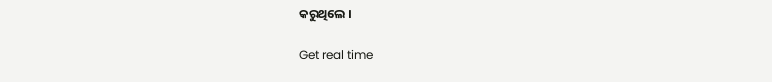କରୁଥିଲେ ।

Get real time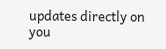updates directly on you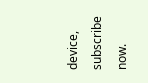device, subscribe now.